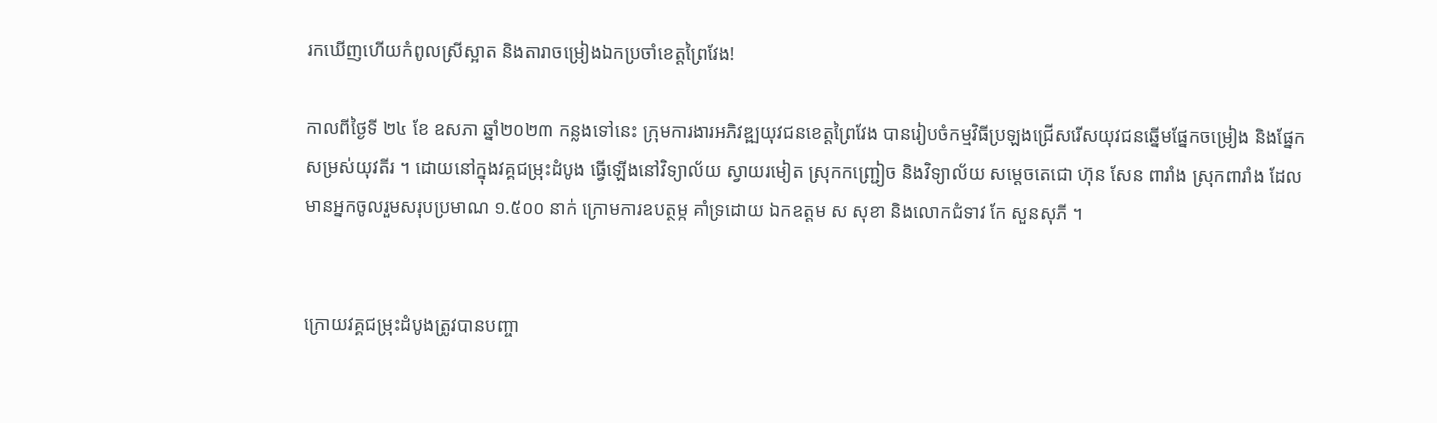រកឃើញហើយកំពូលស្រីស្អាត និងតារាចម្រៀងឯកប្រចាំខេត្តព្រៃវែង!

កាលពីថ្ងៃទី ២៤ ខែ ឧសភា ឆ្នាំ២០២៣ កន្លងទៅនេះ ក្រុមការងារអភិវឌ្ឍយុវជនខេត្តព្រៃវែង បានរៀបចំកម្មវិធីប្រឡងជ្រើសរើសយុវជនឆ្នើមផ្នែកចម្រៀង និងផ្នែកសម្រស់យុវតីរ ។ ដោយនៅក្នុងវគ្គជម្រុះដំបូង ធ្វើឡើងនៅវិទ្យាល័យ ស្វាយរមៀត ស្រុកកញ្ជ្រៀច និងវិទ្យាល័យ សម្ដេចតេជោ ហ៊ុន សែន ពារាំង ស្រុកពារាំង ដែលមានអ្នកចូលរួមសរុបប្រមាណ ១.៥០០ នាក់ ក្រោមការឧបត្ថម្ក គាំទ្រដោយ ឯកឧត្តម ស សុខា និងលោកជំទាវ កែ សួនសុភី ។


ក្រោយវគ្គជម្រុះដំបូងត្រូវបានបញ្ចា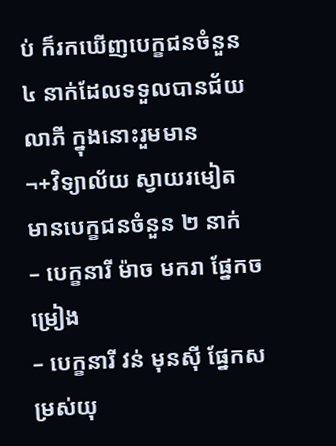ប់ ក៏រកឃើញបេក្ខជនចំនួន ៤ នាក់ដែលទទួលបានជ័យលាភី ក្នុងនោះរួមមាន
¬+វិទ្យាល័យ ស្វាយរមៀត មានបេក្ខជនចំនួន ២ នាក់
– បេក្ខនារី ម៉ាច មករា ផ្នែកចម្រៀង
– បេក្ខនារី វន់ មុនស៊ី ផ្នែកសម្រស់យុ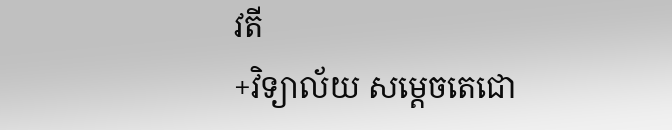វតី
+វិទ្យាល័យ សម្តេចតេជោ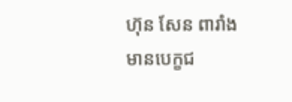ហ៊ុន សែន ពារាំង មានបេក្ខជ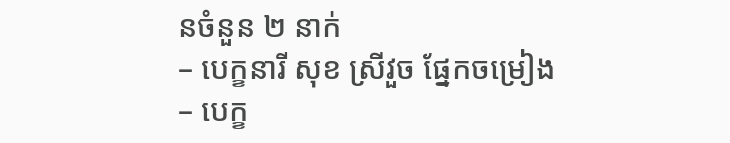នចំនួន ២ នាក់
– បេក្ខនារី សុខ ស្រីវួច ផ្នែកចម្រៀង
– បេក្ខ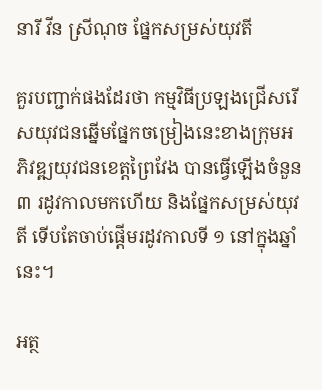នារី វីន ស្រីណុច ផ្នែកសម្រស់យុវតី

គួរបញ្ជាក់ផងដែរថា កម្មវិធីប្រឡងជ្រើសរើសយុវជនឆ្នើមផ្នែកចម្រៀងនេះខាងក្រុមអភិវឌ្ឍយុវជនខេត្តព្រៃវែង បានធ្វើឡើងចំនួន ៣ រដូវកាលមកហើយ និងផ្នែកសម្រស់យុវតី ទើបតែចាប់ផ្ដើមរដូវកាលទី ១ នៅក្នុងឆ្នាំនេះ។

អត្ថ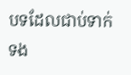បទដែលជាប់ទាក់ទង